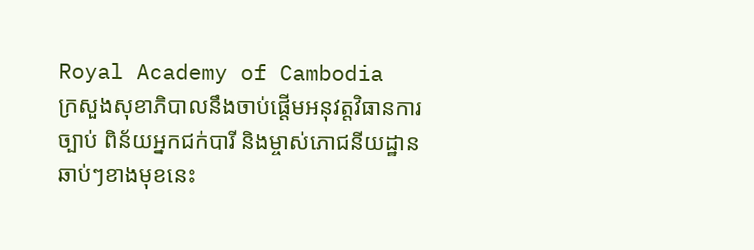Royal Academy of Cambodia
ក្រសួងសុខាភិបាលនឹងចាប់ផ្ដើមអនុវត្តវិធានការច្បាប់ ពិន័យអ្នកជក់បារី និងម្ចាស់ភោជនីយដ្ឋានឆាប់ៗខាងមុខនេះ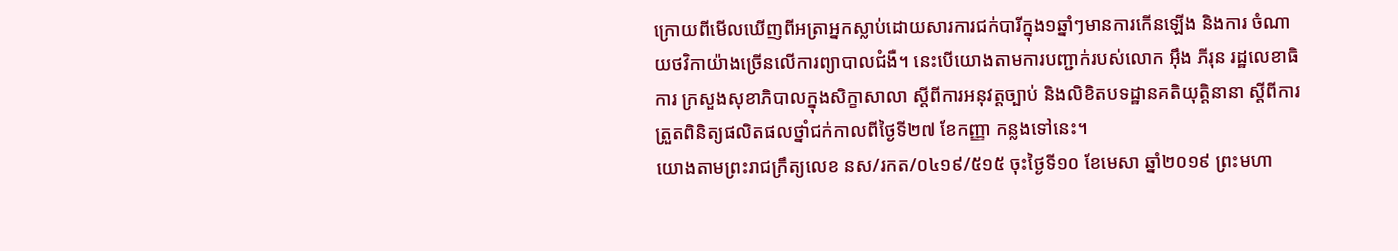ក្រោយពីមើលឃើញពីអត្រាអ្នកស្លាប់ដោយសារការជក់បារីក្នុង១ឆ្នាំៗមានការកើនឡើង និងការ ចំណាយថវិកាយ៉ាងច្រើនលើការព្យាបាលជំងឺ។ នេះបើយោងតាមការបញ្ជាក់របស់លោក អ៊ឹង ភីរុន រដ្ឋលេខាធិការ ក្រសួងសុខាភិបាលក្នុងសិក្ខាសាលា ស្ដីពីការអនុវត្តច្បាប់ និងលិខិតបទដ្ឋានគតិយុត្តិនានា ស្ដីពីការត្រួតពិនិត្យផលិតផលថ្នាំជក់កាលពីថ្ងៃទី២៧ ខែកញ្ញា កន្លងទៅនេះ។
យោងតាមព្រះរាជក្រឹត្យលេខ នស/រកត/០៤១៩/៥១៥ ចុះថ្ងៃទី១០ ខែមេសា ឆ្នាំ២០១៩ ព្រះមហា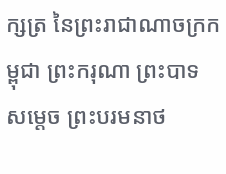ក្សត្រ នៃព្រះរាជាណាចក្រកម្ពុជា ព្រះករុណា ព្រះបាទ សម្តេច ព្រះបរមនាថ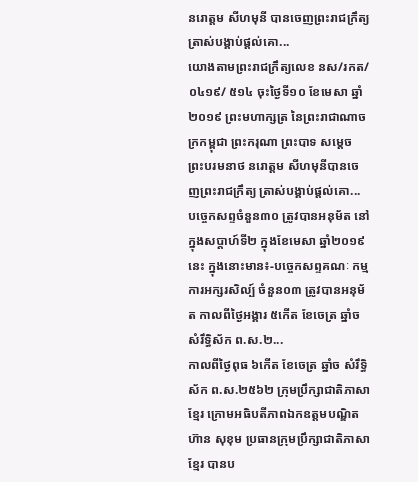នរោត្តម សីហមុនី បានចេញព្រះរាជក្រឹត្យ ត្រាស់បង្គាប់ផ្តល់គោ...
យោងតាមព្រះរាជក្រឹត្យលេខ នស/រកត/០៤១៩/ ៥១៤ ចុះថ្ងៃទី១០ ខែមេសា ឆ្នាំ២០១៩ ព្រះមហាក្សត្រ នៃព្រះរាជាណាចក្រកម្ពុជា ព្រះករុណា ព្រះបាទ សម្តេច ព្រះបរមនាថ នរោត្តម សីហមុនីបានចេញព្រះរាជក្រឹត្យ ត្រាស់បង្គាប់ផ្តល់គោ...
បច្ចេកសព្ទចំនួន៣០ ត្រូវបានអនុម័ត នៅក្នុងសប្តាហ៍ទី២ ក្នុងខែមេសា ឆ្នាំ២០១៩នេះ ក្នុងនោះមាន៖-បច្ចេកសព្ទគណៈ កម្មការអក្សរសិល្ប៍ ចំនួន០៣ ត្រូវបានអនុម័ត កាលពីថ្ងៃអង្គារ ៥កើត ខែចេត្រ ឆ្នាំច សំរឹទ្ធិស័ក ព.ស.២...
កាលពីថ្ងៃពុធ ៦កេីត ខែចេត្រ ឆ្នាំច សំរឹទ្ធិស័ក ព.ស.២៥៦២ ក្រុមប្រឹក្សាជាតិភាសាខ្មែរ ក្រោមអធិបតីភាពឯកឧត្តមបណ្ឌិត ហ៊ាន សុខុម ប្រធានក្រុមប្រឹក្សាជាតិភាសាខ្មែរ បានប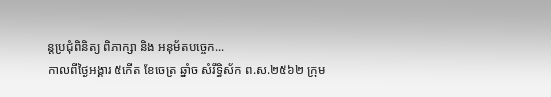ន្តប្រជុំពិនិត្យ ពិភាក្សា និង អនុម័តបច្ចេក...
កាលពីថ្ងៃអង្គារ ៥កេីត ខែចេត្រ ឆ្នាំច សំរឹទ្ធិស័ក ព.ស.២៥៦២ ក្រុម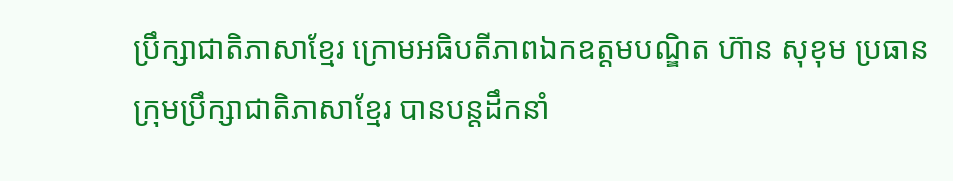ប្រឹក្សាជាតិភាសាខ្មែរ ក្រោមអធិបតីភាពឯកឧត្តមបណ្ឌិត ហ៊ាន សុខុម ប្រធានក្រុមប្រឹក្សាជាតិភាសាខ្មែរ បានបន្តដឹកនាំ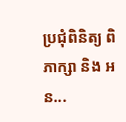ប្រជុំពិនិត្យ ពិភាក្សា និង អន...